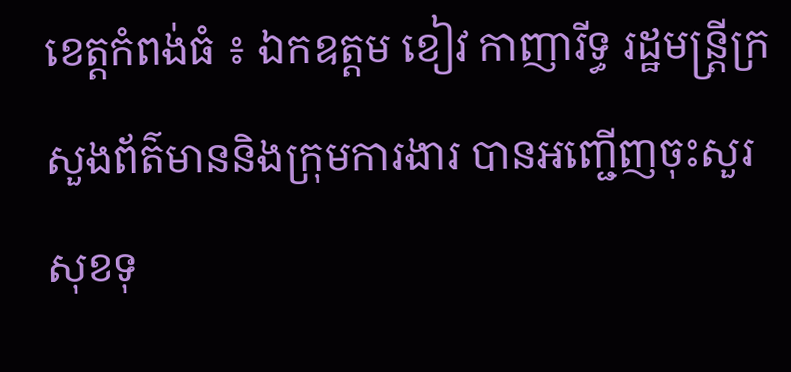ខេត្តកំពង់ធំ ៖ ឯកឧត្តម ខៀវ កាញារីទ្ធ រដ្ឋមន្ត្រីក្រសួងព័ត៌មាននិងក្រុមការងារ បានអញ្ជើញចុះសួរសុខទុ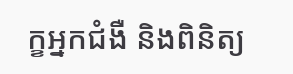ក្ខអ្នកជំងឺ និងពិនិត្យ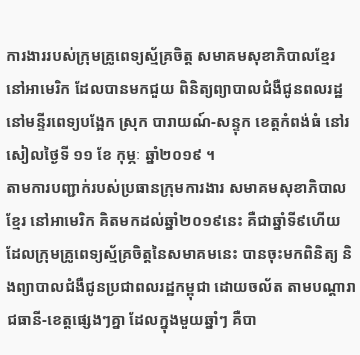ការងាររបស់ក្រុមគ្រូពេទ្យស្ម័គ្រចិត្ត សមាគមសុខាភិបាលខ្មែរ នៅអាមេរិក ដែលបានមកជួយ ពិនិត្យព្យាបាលជំងឺជូនពលរដ្ឋ នៅមន្ទីរពេទ្យបង្អែក ស្រុក បារាយណ៍-សន្ទុក ខេត្តកំពង់ធំ នៅរសៀលថ្ងៃទី ១១ ខែ កុម្ភៈ ឆ្នាំ២០១៩ ។
តាមការបញ្ជាក់របស់ប្រធានក្រុមការងារ សមាគមសុខាភិបាលខ្មែរ នៅអាមេរិក គិតមកដល់ឆ្នាំ២០១៩នេះ គឺជាឆ្នាំទី៩ហើយ ដែលក្រុមគ្រូពេទ្យស្ម័គ្រចិត្តនៃសមាគមនេះ បានចុះមកពិនិត្យ និងព្យាបាលជំងឺជូនប្រជាពលរដ្ឋកម្ពុជា ដោយចល័ត តាមបណ្តារាជធានី-ខេត្តផ្សេងៗគ្នា ដែលក្នុងមួយឆ្នាំៗ គឺបា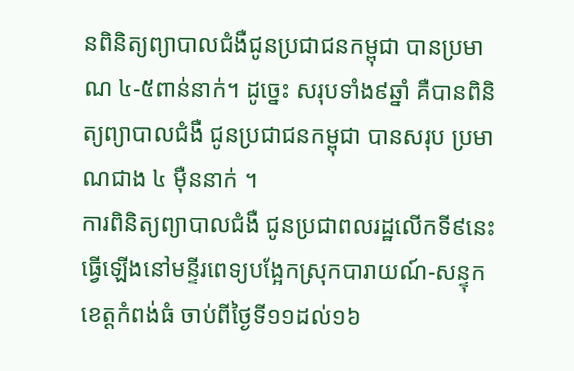នពិនិត្យព្យាបាលជំងឺជូនប្រជាជនកម្ពុជា បានប្រមាណ ៤-៥ពាន់នាក់។ ដូច្នេះ សរុបទាំង៩ឆ្នាំ គឺបានពិនិត្យព្យាបាលជំងឺ ជូនប្រជាជនកម្ពុជា បានសរុប ប្រមាណជាង ៤ ម៉ឺននាក់ ។
ការពិនិត្យព្យាបាលជំងឺ ជូនប្រជាពលរដ្ឋលើកទី៩នេះ ធ្វើឡើងនៅមន្ទីរពេទ្យបង្អែកស្រុកបារាយណ៍-សន្ទុក ខេត្តកំពង់ធំ ចាប់ពីថ្ងៃទី១១ដល់១៦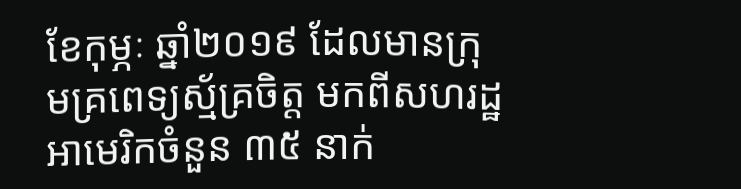ខែកុម្ភៈ ឆ្នាំ២០១៩ ដែលមានក្រុមគ្រពេទ្យស្ម័គ្រចិត្ត មកពីសហរដ្ឋអាមេរិកចំនួន ៣៥ នាក់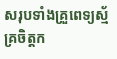សរុបទាំងគ្រួពេទ្យស្ម័គ្រចិត្តក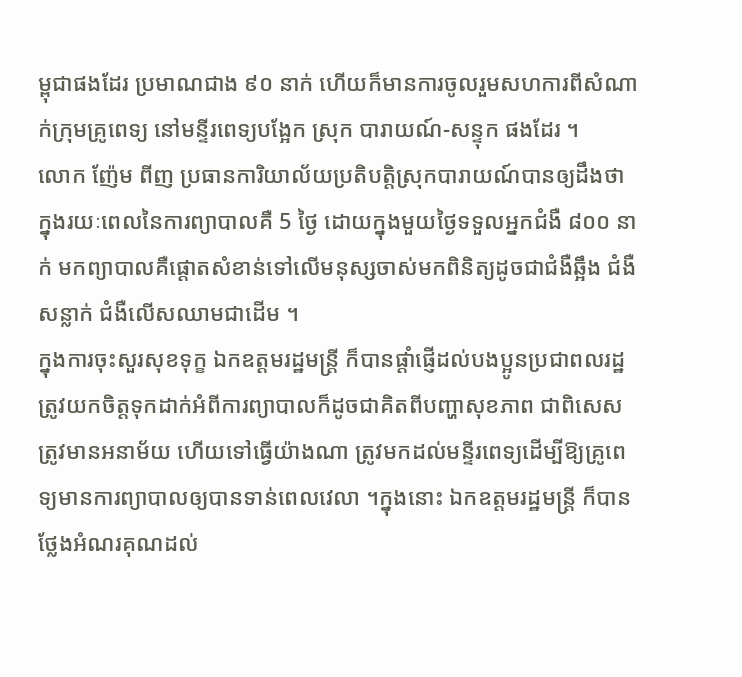ម្ពុជាផងដែរ ប្រមាណជាង ៩០ នាក់ ហើយក៏មានការចូលរួមសហការពីសំណាក់ក្រុមគ្រូពេទ្យ នៅមន្ទីរពេទ្យបង្អែក ស្រុក បារាយណ៍-សន្ទុក ផងដែរ ។
លោក ញ៉ែម ពីញ ប្រធានការិយាល័យប្រតិបត្តិស្រុកបារាយណ៍បានឲ្យដឹងថា ក្នុងរយៈពេលនៃការព្យាបាលគឺ 5 ថ្ងៃ ដោយក្នុងមួយថ្ងៃទទួលអ្នកជំងឺ ៨០០ នាក់ មកព្យាបាលគឺផ្ដោតសំខាន់ទៅលើមនុស្សចាស់មកពិនិត្យដូចជាជំងឺឆ្អឹង ជំងឺសន្លាក់ ជំងឺលើសឈាមជាដើម ។
ក្នុងការចុះសួរសុខទុក្ខ ឯកឧត្តមរដ្ឋមន្រ្តី ក៏បានផ្តាំផ្ញើដល់បងប្អូនប្រជាពលរដ្ឋ ត្រូវយកចិត្តទុកដាក់អំពីការព្យាបាលក៏ដូចជាគិតពីបញ្ហាសុខភាព ជាពិសេសត្រូវមានអនាម័យ ហើយទៅធ្វើយ៉ាងណា ត្រូវមកដល់មន្ទីរពេទ្យដើម្បីឱ្យគ្រូពេទ្យមានការព្យាបាលឲ្យបានទាន់ពេលវេលា ។ក្នុងនោះ ឯកឧត្តមរដ្ឋមន្រ្តី ក៏បានថ្លែងអំណរគុណដល់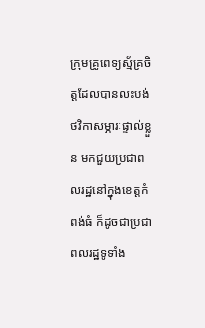ក្រុមគ្រូពេទ្យស្ម័គ្រចិត្តដែលបានលះបង់ថវិកាសម្ភារៈផ្ទាល់ខ្លួន មកជួយប្រជាពលរដ្ឋនៅក្នុងខេត្តកំពង់ធំ ក៏ដូចជាប្រជាពលរដ្ឋទូទាំង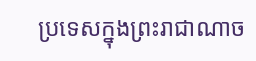ប្រទេសក្នុងព្រះរាជាណាច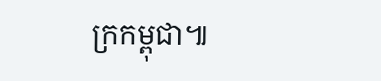ក្រកម្ពុជា៕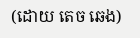(ដោយ តេច ឆេង)